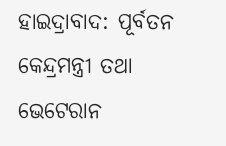ହାଇଦ୍ରାବାଦ: ପୂର୍ବତନ କେନ୍ଦ୍ରମନ୍ତ୍ରୀ ତଥା ଭେଟେରାନ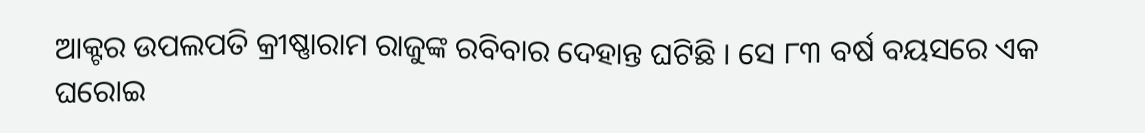ଆକ୍ଟର ଉପଲପତି କ୍ରୀଷ୍ଣାରାମ ରାଜୁଙ୍କ ରବିବାର ଦେହାନ୍ତ ଘଟିଛି । ସେ ୮୩ ବର୍ଷ ବୟସରେ ଏକ ଘରୋଇ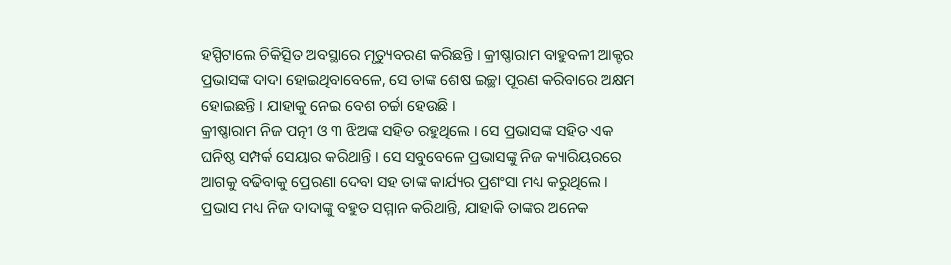ହସ୍ପିଟାଲେ ଚିକିତ୍ସିତ ଅବସ୍ଥାରେ ମୃତ୍ୟୁବରଣ କରିଛନ୍ତି । କ୍ରୀଷ୍ଣାରାମ ବାହୁବଳୀ ଆକ୍ଟର ପ୍ରଭାସଙ୍କ ଦାଦା ହୋଇଥିବାବେଳେ, ସେ ତାଙ୍କ ଶେଷ ଇଚ୍ଛା ପୂରଣ କରିବାରେ ଅକ୍ଷମ ହୋଇଛନ୍ତି । ଯାହାକୁ ନେଇ ବେଶ ଚର୍ଚ୍ଚା ହେଉଛି ।
କ୍ରୀଷ୍ଣାରାମ ନିଜ ପତ୍ନୀ ଓ ୩ ଝିଅଙ୍କ ସହିତ ରହୁଥିଲେ । ସେ ପ୍ରଭାସଙ୍କ ସହିତ ଏକ ଘନିଷ୍ଠ ସମ୍ପର୍କ ସେୟାର କରିଥାନ୍ତି । ସେ ସବୁବେଳେ ପ୍ରଭାସଙ୍କୁ ନିଜ କ୍ୟାରିୟରରେ ଆଗକୁ ବଢିବାକୁ ପ୍ରେରଣା ଦେବା ସହ ତାଙ୍କ କାର୍ଯ୍ୟର ପ୍ରଶଂସା ମଧ୍ୟ କରୁଥିଲେ । ପ୍ରଭାସ ମଧ୍ୟ ନିଜ ଦାଦାଙ୍କୁ ବହୁତ ସମ୍ମାନ କରିଥାନ୍ତି, ଯାହାକି ତାଙ୍କର ଅନେକ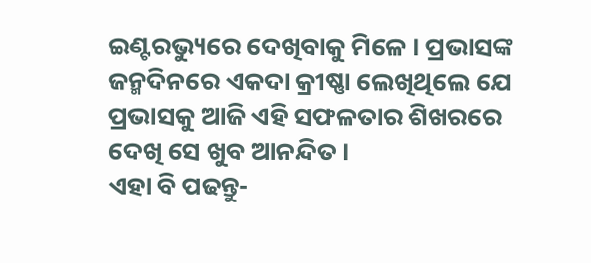ଇଣ୍ଟରଭ୍ୟୁରେ ଦେଖିବାକୁ ମିଳେ । ପ୍ରଭାସଙ୍କ ଜନ୍ମଦିନରେ ଏକଦା କ୍ରୀଷ୍ଣା ଲେଖିଥିଲେ ଯେ ପ୍ରଭାସକୁ ଆଜି ଏହି ସଫଳତାର ଶିଖରରେ ଦେଖି ସେ ଖୁବ ଆନନ୍ଦିତ ।
ଏହା ବି ପଢନ୍ତୁ-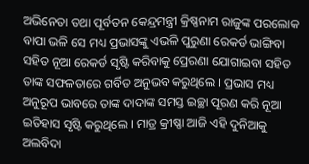ଅଭିନେତା ତଥା ପୂର୍ବତନ କେନ୍ଦ୍ରମନ୍ତ୍ରୀ କ୍ରିଷ୍ଣନାମ ରାଜୁଙ୍କ ପରଲୋକ
ବାପା ଭଳି ସେ ମଧ୍ୟ ପ୍ରଭାସଙ୍କୁ ଏଭଳି ପୁରୁଣା ରେକର୍ଡ ଭାଙ୍ଗିବା ସହିତ ନୂଆ ରେକର୍ଡ ସୃଷ୍ଟି କରିବାକୁ ପ୍ରେରଣା ଯୋଗାଇବା ସହିତ ତାଙ୍କ ସଫଳତାରେ ଗର୍ବିତ ଅନୁଭବ କରୁଥିଲେ । ପ୍ରଭାସ ମଧ୍ୟ ଅନୁରୂପ ଭାବରେ ତାଙ୍କ ଦାଦାଙ୍କ ସମସ୍ତ ଇଚ୍ଛା ପୂରଣ କରି ନୂଆ ଇତିହାସ ସୃଷ୍ଟି କରୁଥିଲେ । ମାତ୍ର କ୍ରୀଷ୍ଣା ଆଜି ଏହି ଦୁନିଆକୁ ଅଲବିଦା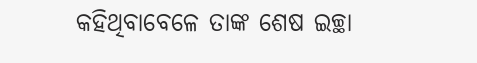କହିଥିବାବେଳେ ତାଙ୍କ ଶେଷ ଇଚ୍ଛା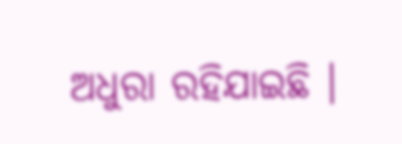ଅଧୁରା ରହିଯାଇଛି ।